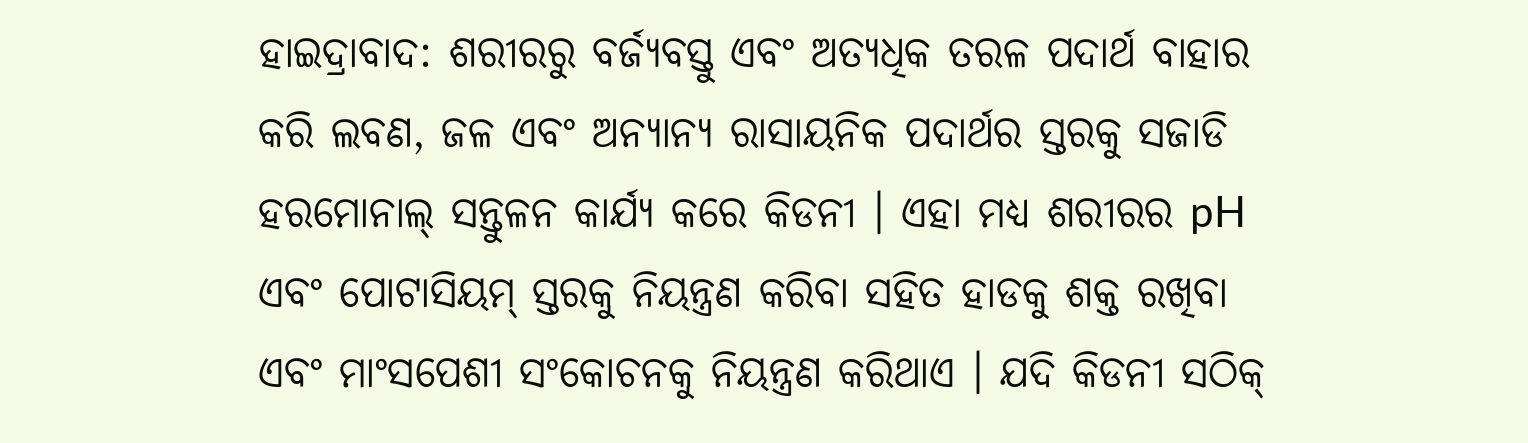ହାଇଦ୍ରାବାଦ: ଶରୀରରୁ ବର୍ଜ୍ୟବସ୍ତୁ ଏବଂ ଅତ୍ୟଧିକ ତରଳ ପଦାର୍ଥ ବାହାର କରି ଲବଣ, ଜଳ ଏବଂ ଅନ୍ୟାନ୍ୟ ରାସାୟନିକ ପଦାର୍ଥର ସ୍ତରକୁ ସଜାଡି ହରମୋନାଲ୍ ସନ୍ତୁଳନ କାର୍ଯ୍ୟ କରେ କିଡନୀ । ଏହା ମଧ୍ୟ ଶରୀରର pH ଏବଂ ପୋଟାସିୟମ୍ ସ୍ତରକୁ ନିୟନ୍ତ୍ରଣ କରିବା ସହିତ ହାଡକୁ ଶକ୍ତ ରଖିବା ଏବଂ ମାଂସପେଶୀ ସଂକୋଚନକୁ ନିୟନ୍ତ୍ରଣ କରିଥାଏ । ଯଦି କିଡନୀ ସଠିକ୍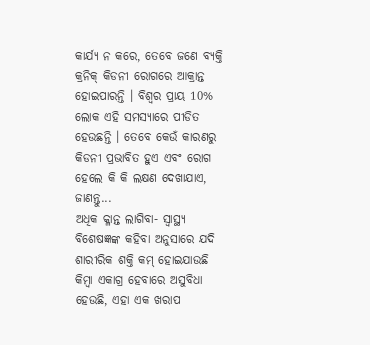କାର୍ଯ୍ୟ ନ କରେ, ତେବେ ଜଣେ ବ୍ୟକ୍ତି କ୍ରନିକ୍ କିଡନୀ ରୋଗରେ ଆକ୍ରାନ୍ତ ହୋଇପାରନ୍ତି । ବିଶ୍ବର ପ୍ରାୟ 10% ଲୋକ ଏହି ସମସ୍ୟାରେ ପୀଡିତ ହେଉଛନ୍ତି । ତେବେ କେଉଁ କାରଣରୁ କିଡନୀ ପ୍ରଭାବିତ ହୁଏ ଏବଂ ରୋଗ ହେଲେ କି କି ଲକ୍ଷଣ ଦେଖାଯାଏ, ଜାଣନ୍ତୁ...
ଅଧିକ କ୍ଳାନ୍ତ ଲାଗିବା- ସ୍ବାସ୍ଥ୍ୟ ବିଶେଷଜ୍ଞଙ୍କ କହିବା ଅନୁସାରେ ଯଦି ଶାରୀରିକ ଶକ୍ତି କମ୍ ହୋଇଯାଉଛି କିମ୍ବା ଏକାଗ୍ର ହେବାରେ ଅସୁବିଧା ହେଉଛି, ଏହା ଏକ ଖରାପ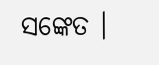ସଙ୍କେତ ।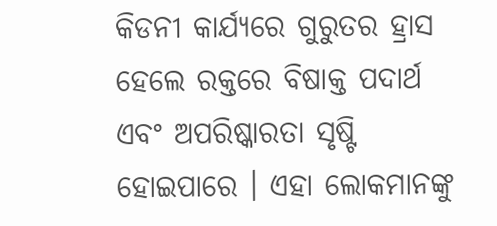କିଡନୀ କାର୍ଯ୍ୟରେ ଗୁରୁତର ହ୍ରାସ ହେଲେ ରକ୍ତରେ ବିଷାକ୍ତ ପଦାର୍ଥ ଏବଂ ଅପରିଷ୍କାରତା ସୃଷ୍ଟି ହୋଇପାରେ । ଏହା ଲୋକମାନଙ୍କୁ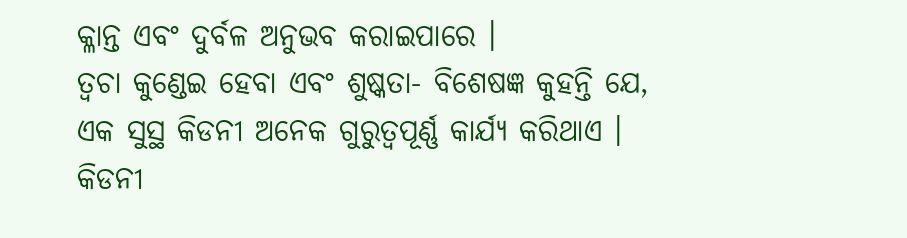କ୍ଳାନ୍ତ ଏବଂ ଦୁର୍ବଳ ଅନୁଭବ କରାଇପାରେ ।
ତ୍ୱଚା କୁଣ୍ଡେଇ ହେବା ଏବଂ ଶୁଷ୍କତା- ବିଶେଷଜ୍ଞ କୁହନ୍ତି ଯେ, ଏକ ସୁସ୍ଥ କିଡନୀ ଅନେକ ଗୁରୁତ୍ୱପୂର୍ଣ୍ଣ କାର୍ଯ୍ୟ କରିଥାଏ । କିଡନୀ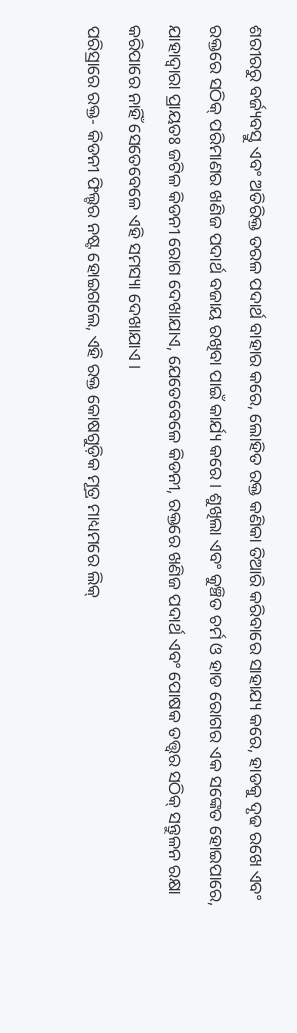ଶରୀରରୁ ବର୍ଜ୍ୟବସ୍ତୁ ଏବଂ ଅତିରିକ୍ତ ତରଳ ପଦାର୍ଥ ବାହାର କରେ, ଲୋହିତ ରକ୍ତ କଣିକା ତିଆରି କରିବାରେ ସାହାଯ୍ୟ କରେ, ହାଡକୁ ଦୃଢ ରଖେ ଏବଂ ରକ୍ତରେ ସଠିକ୍ ପରିମାଣର ଖଣିଜ ପଦାର୍ଥ ବଜାୟ ରଖିବା ପାଇଁ କାର୍ଯ୍ୟ କରେ । ଶୁଖିଲା ଏବଂ କୁଞ୍ଚିତ ଚର୍ମ ଓ ହାଡ ରୋଗର ଏକ ସଙ୍କେତ ହୋଇପାରେ, ଯାହାଦ୍ବାରା ପ୍ରାୟତଃ ଜଟିଳ କିଡନୀ ରୋଗ ଦେଖାଯାଏ, ଯେତେବେଳେ କିଡନୀ, ରକ୍ତରେ ଖଣିଜ ପଦାର୍ଥ ଏବଂ ପୋଷକ ତତ୍ତ୍ୱର ସଠିକ୍ ସନ୍ତୁଳନ ରକ୍ଷା କରିପାରେ ନାହିଁ ସେତେବେଳେ ଏହି ସମସ୍ୟା ଦେଖାଯାଏ ।
ପରିସ୍ରାରେ ରକ୍ତ- କିଡନୀ ଫିଲ୍ଟର ନଷ୍ଟ ହୋଇଗଲେ, ଏହି ରକ୍ତ କୋଷଗୁଡ଼ିକ ମୂତ୍ର ମାଧ୍ୟମରେ ଲିକ୍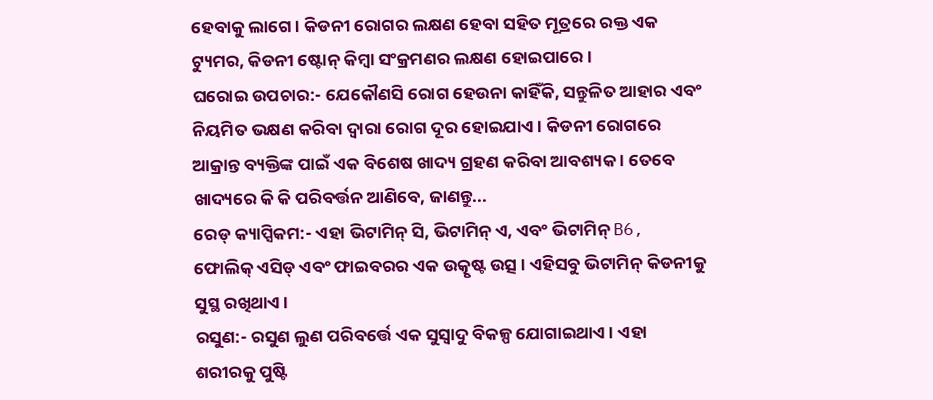ହେବାକୁ ଲାଗେ । କିଡନୀ ରୋଗର ଲକ୍ଷଣ ହେବା ସହିତ ମୂତ୍ରରେ ରକ୍ତ ଏକ ଟ୍ୟୁମର, କିଡନୀ ଷ୍ଟୋନ୍ କିମ୍ବା ସଂକ୍ରମଣର ଲକ୍ଷଣ ହୋଇପାରେ ।
ଘରୋଇ ଉପଚାର:- ଯେକୌଣସି ରୋଗ ହେଉନା କାହିଁକି, ସନ୍ତୁଳିତ ଆହାର ଏବଂ ନିୟମିତ ଭକ୍ଷଣ କରିବା ଦ୍ବାରା ରୋଗ ଦୂର ହୋଇଯାଏ । କିଡନୀ ରୋଗରେ ଆକ୍ରାନ୍ତ ବ୍ୟକ୍ତିଙ୍କ ପାଇଁ ଏକ ବିଶେଷ ଖାଦ୍ୟ ଗ୍ରହଣ କରିବା ଆବଶ୍ୟକ । ତେବେ ଖାଦ୍ୟରେ କି କି ପରିବର୍ତ୍ତନ ଆଣିବେ, ଜାଣନ୍ତୁ...
ରେଡ୍ କ୍ୟାପ୍ସିକମ:- ଏହା ଭିଟାମିନ୍ ସି, ଭିଟାମିନ୍ ଏ, ଏବଂ ଭିଟାମିନ୍ B6, ଫୋଲିକ୍ ଏସିଡ୍ ଏବଂ ଫାଇବରର ଏକ ଉତ୍କୃଷ୍ଟ ଉତ୍ସ । ଏହିସବୁ ଭିଟାମିନ୍ କିଡନୀକୁ ସୁସ୍ଥ ରଖିଥାଏ ।
ରସୁଣ:- ରସୁଣ ଲୁଣ ପରିବର୍ତ୍ତେ ଏକ ସୁସ୍ୱାଦୁ ବିକଳ୍ପ ଯୋଗାଇଥାଏ । ଏହା ଶରୀରକୁ ପୁଷ୍ଟି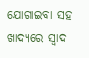ଯୋଗାଇବା ସହ ଖାଦ୍ୟରେ ସ୍ୱାଦ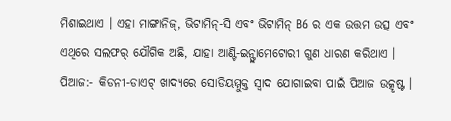ମିଶାଇଥାଏ । ଏହା ମାଙ୍ଗାନିଜ୍, ଭିଟାମିନ୍-ସି ଏବଂ ଭିଟାମିନ୍ B6 ର ଏକ ଉତ୍ତମ ଉତ୍ସ ଏବଂ ଏଥିରେ ସଲଫର୍ ଯୌଗିକ ଅଛି, ଯାହା ଆଣ୍ଟି-ଇନ୍ଫ୍ଲାମେଟୋରୀ ଗୁଣ ଧାରଣ କରିଥାଏ ।
ପିଆଜ:- କିଡନୀ-ଡାଏଟ୍ ଖାଦ୍ୟରେ ସୋଡିୟମ୍ମୁକ୍ତ ସ୍ୱାଦ ଯୋଗାଇବା ପାଇଁ ପିଆଜ ଉତ୍କୃଷ୍ଟ ।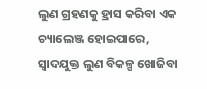ଲୁଣ ଗ୍ରହଣକୁ ହ୍ରାସ କରିବା ଏକ ଚ୍ୟାଲେଞ୍ଜ ହୋଇପାରେ, ସ୍ବାଦଯୁକ୍ତ ଲୁଣ ବିକଳ୍ପ ଖୋଜିବା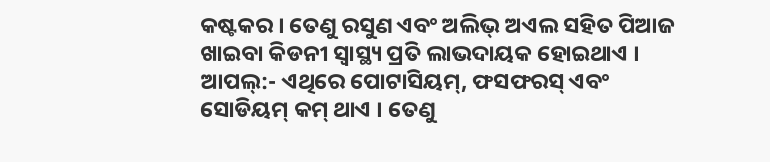କଷ୍ଟକର । ତେଣୁ ରସୁଣ ଏବଂ ଅଲିଭ୍ ଅଏଲ ସହିତ ପିଆଜ ଖାଇବା କିଡନୀ ସ୍ୱାସ୍ଥ୍ୟ ପ୍ରତି ଲାଭଦାୟକ ହୋଇଥାଏ ।
ଆପଲ୍:- ଏଥିରେ ପୋଟାସିୟମ୍, ଫସଫରସ୍ ଏବଂ ସୋଡିୟମ୍ କମ୍ ଥାଏ । ତେଣୁ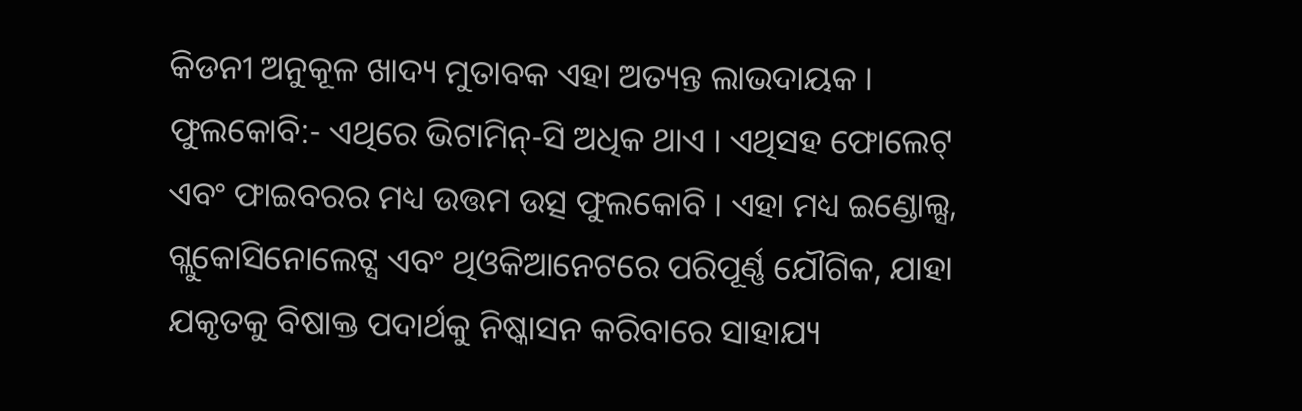କିଡନୀ ଅନୁକୂଳ ଖାଦ୍ୟ ମୁତାବକ ଏହା ଅତ୍ୟନ୍ତ ଲାଭଦାୟକ ।
ଫୁଲକୋବି:- ଏଥିରେ ଭିଟାମିନ୍-ସି ଅଧିକ ଥାଏ । ଏଥିସହ ଫୋଲେଟ୍ ଏବଂ ଫାଇବରର ମଧ୍ୟ ଉତ୍ତମ ଉତ୍ସ ଫୁଲକୋବି । ଏହା ମଧ୍ୟ ଇଣ୍ଡୋଲ୍ସ, ଗ୍ଲୁକୋସିନୋଲେଟ୍ସ ଏବଂ ଥିଓକିଆନେଟରେ ପରିପୂର୍ଣ୍ଣ ଯୌଗିକ, ଯାହା ଯକୃତକୁ ବିଷାକ୍ତ ପଦାର୍ଥକୁ ନିଷ୍କାସନ କରିବାରେ ସାହାଯ୍ୟ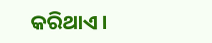କରିଥାଏ ।